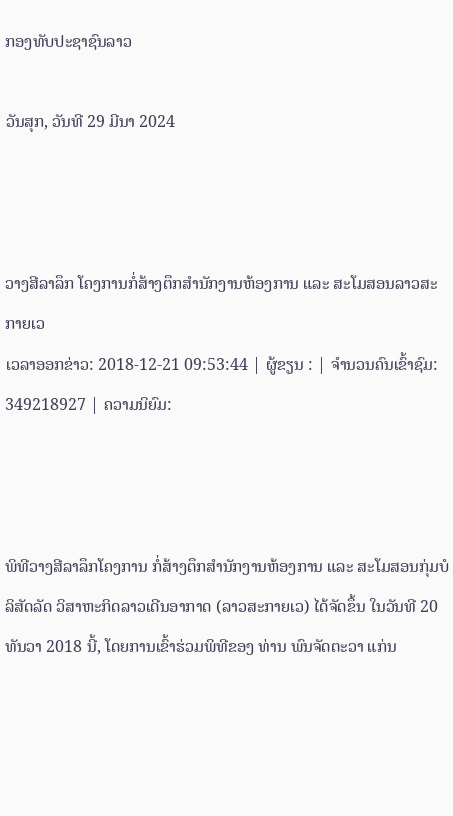ກອງທັບປະຊາຊົນລາວ

ວັນສຸກ, ວັນທີ 29 ມີນາ 2024



ວາງສີລາລຶກ ໂຄງການກໍ່ສ້າງຕຶກສຳນັກງານຫ້ອງການ ແລະ ສະໂມສອນລາວສະກາຍເວ
ເວລາອອກຂ່າວ: 2018-12-21 09:53:44 | ຜູ້ຂຽນ : | ຈຳນວນຄົນເຂົ້າຊົມ: 349218927 | ຄວາມນິຍົມ:



ພິທີວາງສີລາລຶກໂຄງການ ກໍ່ສ້າງຕຶກສຳນັກງານຫ້ອງການ ແລະ ສະໂມສອນກຸ່ມບໍລິສັດລັດ ວິສາຫະກິດລາວເດີນອາກາດ (ລາວສະກາຍເວ) ໄດ້ຈັດຂຶ້ນ ໃນວັນທີ 20 ທັນວາ 2018 ນີ້, ໂດຍການເຂົ້າຮ່ວມພິທີຂອງ ທ່ານ ພົນຈັດຕະວາ ແກ່ນ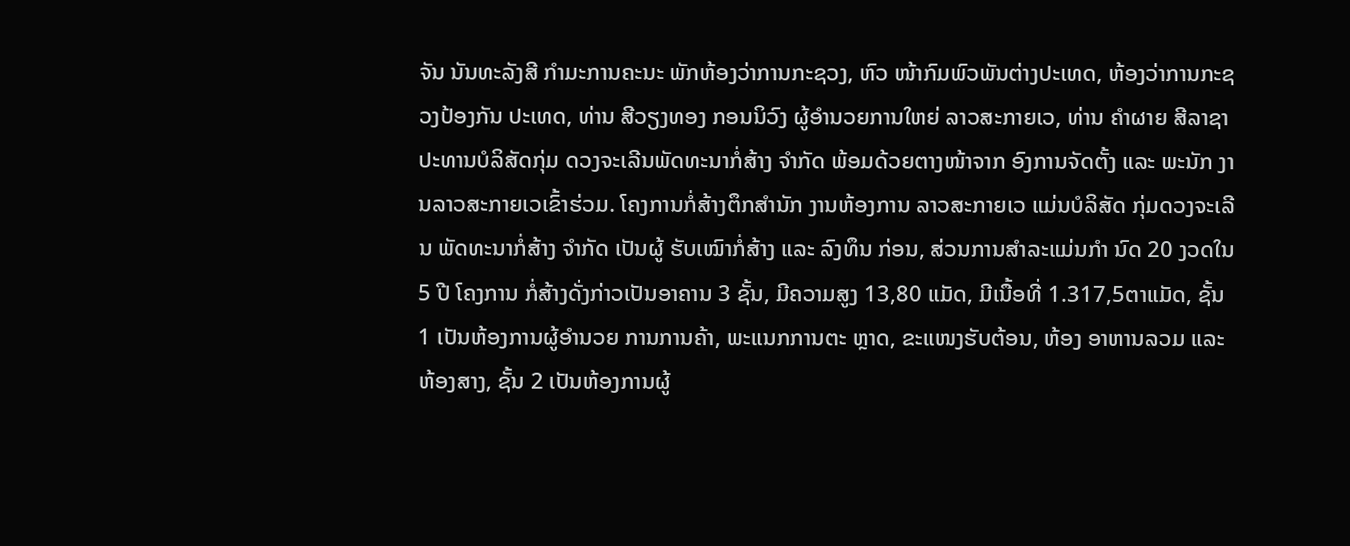ຈັນ ນັນທະລັງສີ ກຳມະການຄະນະ ພັກຫ້ອງວ່າການກະຊວງ, ຫົວ ໜ້າກົມພົວພັນຕ່າງປະເທດ, ຫ້ອງວ່າການກະຊວງປ້ອງກັນ ປະເທດ, ທ່ານ ສີວຽງທອງ ກອນນິວົງ ຜູ້ອຳນວຍການໃຫຍ່ ລາວສະກາຍເວ, ທ່ານ ຄຳຜາຍ ສີລາຊາ ປະທານບໍລິສັດກຸ່ມ ດວງຈະເລີນພັດທະນາກໍ່ສ້າງ ຈຳກັດ ພ້ອມດ້ວຍຕາງໜ້າຈາກ ອົງການຈັດຕັ້ງ ແລະ ພະນັກ ງານລາວສະກາຍເວເຂົ້າຮ່ວມ. ໂຄງການກໍ່ສ້າງຕຶກສໍານັກ ງານຫ້ອງການ ລາວສະກາຍເວ ແມ່ນບໍລິສັດ ກຸ່ມດວງຈະເລີນ ພັດທະນາກໍ່ສ້າງ ຈຳກັດ ເປັນຜູ້ ຮັບເໝົາກໍ່ສ້າງ ແລະ ລົງທຶນ ກ່ອນ, ສ່ວນການສຳລະແມ່ນກຳ ນົດ 20 ງວດໃນ 5 ປີ ໂຄງການ ກໍ່ສ້າງດັ່ງກ່າວເປັນອາຄານ 3 ຊັ້ນ, ມີຄວາມສູງ 13,80 ແມັດ, ມີເນື້ອທີ່ 1.317,5ຕາແມັດ, ຊັ້ນ 1 ເປັນຫ້ອງການຜູ້ອຳນວຍ ການການຄ້າ, ພະແນກການຕະ ຫຼາດ, ຂະແໜງຮັບຕ້ອນ, ຫ້ອງ ອາຫານລວມ ແລະ ຫ້ອງສາງ, ຊັ້ນ 2 ເປັນຫ້ອງການຜູ້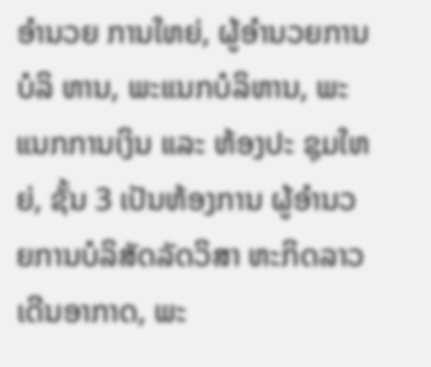ອຳນວຍ ການໃຫຍ່, ຜູ້ອຳນວຍການບໍລິ ຫານ, ພະແນກບໍລິຫານ, ພະ ແນກການເງິນ ແລະ ຫ້ອງປະ ຊຸມໃຫຍ່, ຊັ້ນ 3 ເປັນຫ້ອງການ ຜູ້ອຳນວຍການບໍລິສັດລັດວິສາ ຫະກິດລາວເດີນອາກາດ, ພະ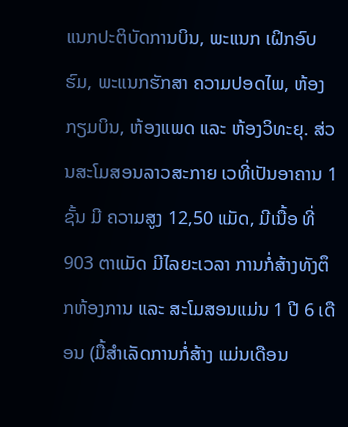ແນກປະຕິບັດການບິນ, ພະແນກ ເຝິກອົບຮົມ, ພະແນກຮັກສາ ຄວາມປອດໄພ, ຫ້ອງກຽມບິນ, ຫ້ອງແພດ ແລະ ຫ້ອງວິທະຍຸ. ສ່ວນສະໂມສອນລາວສະກາຍ ເວທີ່ເປັນອາຄານ 1 ຊັ້ນ ມີ ຄວາມສູງ 12,50 ແມັດ, ມີເນື້ອ ທີ່ 903 ຕາແມັດ ມີໄລຍະເວລາ ການກໍ່ສ້າງທັງຕຶກຫ້ອງການ ແລະ ສະໂມສອນແມ່ນ 1 ປີ 6 ເດືອນ (ມື້ສຳເລັດການກໍ່ສ້າງ ແມ່ນເດືອນ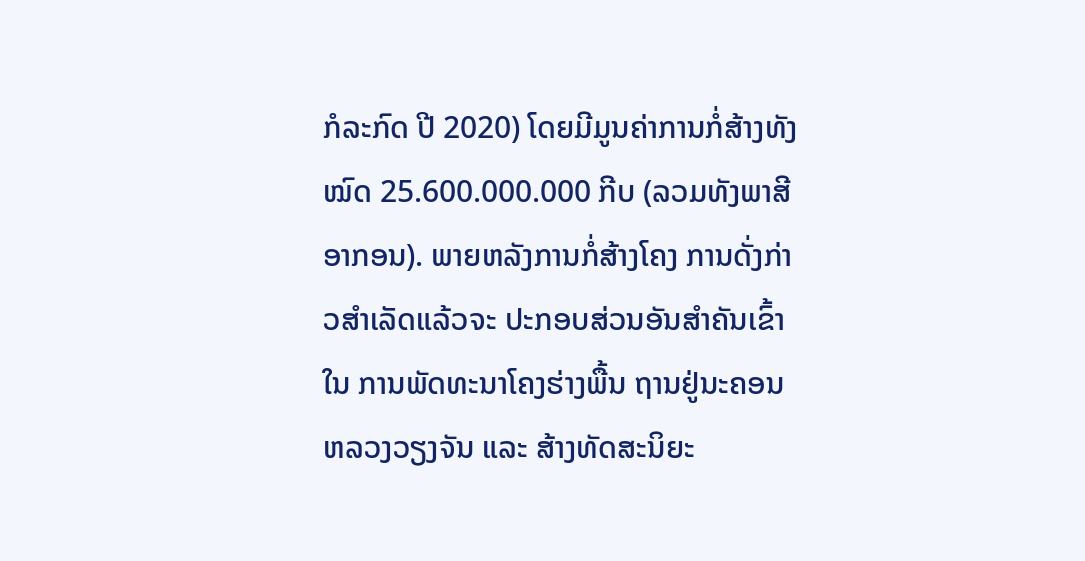ກໍລະກົດ ປີ 2020) ໂດຍມີມູນຄ່າການກໍ່ສ້າງທັງ ໝົດ 25.600.000.000 ກີບ (ລວມທັງພາສີອາກອນ). ພາຍຫລັງການກໍ່ສ້າງໂຄງ ການດັ່ງກ່າວສຳເລັດແລ້ວຈະ ປະກອບສ່ວນອັນສຳຄັນເຂົ້າໃນ ການພັດທະນາໂຄງຮ່າງພື້ນ ຖານຢູ່ນະຄອນຫລວງວຽງຈັນ ແລະ ສ້າງທັດສະນິຍະ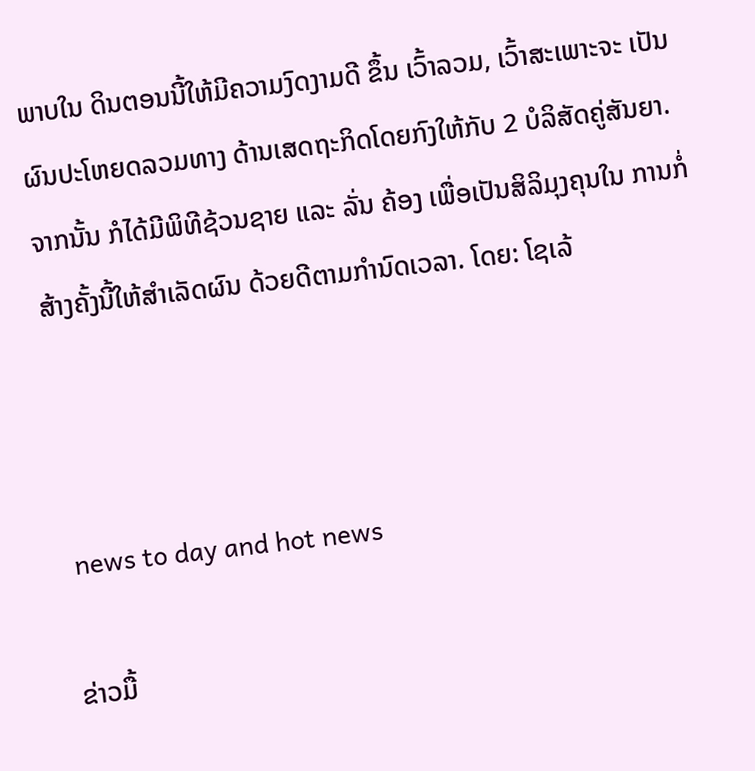ພາບໃນ ດິນຕອນນີ້ໃຫ້ມີຄວາມງົດງາມດີ ຂຶ້ນ ເວົ້າລວມ, ເວົ້າສະເພາະຈະ ເປັນຜົນປະໂຫຍດລວມທາງ ດ້ານເສດຖະກິດໂດຍກົງໃຫ້ກັບ 2 ບໍລິສັດຄູ່ສັນຍາ. ຈາກນັ້ນ ກໍໄດ້ມີພິທີຊ້ວນຊາຍ ແລະ ລັ່ນ ຄ້ອງ ເພື່ອເປັນສິລິມຸງຄຸນໃນ ການກໍ່ສ້າງຄັ້ງນີ້ໃຫ້ສຳເລັດຜົນ ດ້ວຍດີຕາມກຳນົດເວລາ. ໂດຍ: ໂຊເລ້



 news to day and hot news

ຂ່າວມື້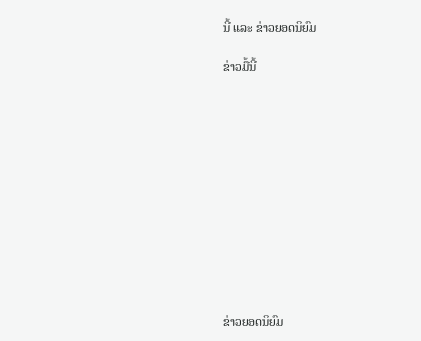ນີ້ ແລະ ຂ່າວຍອດນິຍົມ

ຂ່າວມື້ນີ້












ຂ່າວຍອດນິຍົມ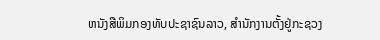ຫນັງສືພິມກອງທັບປະຊາຊົນລາວ, ສຳນັກງານຕັ້ງຢູ່ກະຊວງ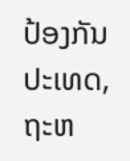ປ້ອງກັນປະເທດ, ຖະຫ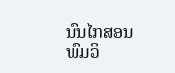ນົນໄກສອນພົມວິ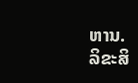ຫານ.
ລິຂະສິ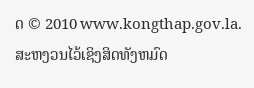ດ © 2010 www.kongthap.gov.la. ສະຫງວນໄວ້ເຊິງສິດທັງຫມົດ